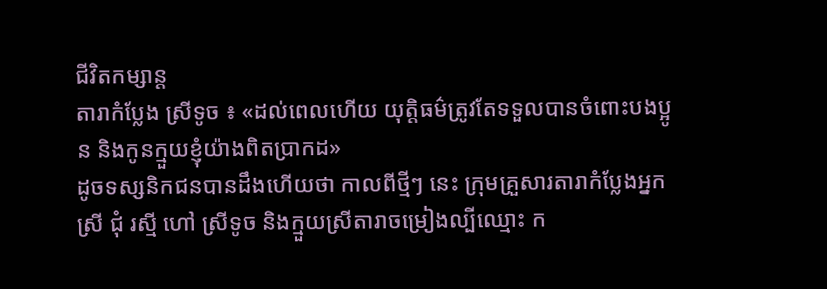ជីវិតកម្សាន្ដ
តារាកំប្លែង ស្រីទូច ៖ «ដល់ពេលហើយ យុត្តិធម៌ត្រូវតែទទួលបានចំពោះបងប្អូន និងកូនក្មួយខ្ញុំយ៉ាងពិតប្រាកដ»
ដូចទស្សនិកជនបានដឹងហើយថា កាលពីថ្មីៗ នេះ ក្រុមគ្រួសារតារាកំប្លែងអ្នកស្រី ជុំ រស្មី ហៅ ស្រីទូច និងក្មួយស្រីតារាចម្រៀងល្បីឈ្មោះ ក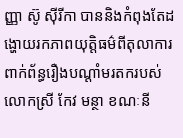ញ្ញា ស៊ូ ស៊ីរីកា បាននិងកំពុងតែដង្ហោយរកភាពយុត្តិធម៌ពីតុលាការ ពាក់ព័ន្ធរឿងបណ្ដាំមរតករបស់លោកស្រី កែវ មន្ថា ខណៈនី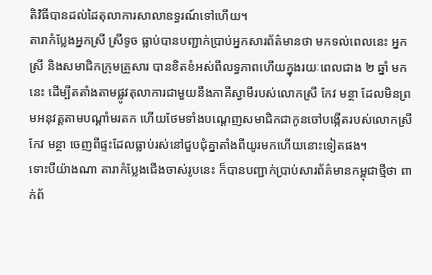តិវិធីបានដល់ដៃតុលាការសាលាឧទ្ធរណ៍ទៅហើយ។
តារាកំប្លែងអ្នកស្រី ស្រីទូច ធ្លាប់បានបញ្ជាក់ប្រាប់អ្នកសារព័ត៌មានថា មកទល់ពេលនេះ អ្នកស្រី និងសមាជិកក្រុមគ្រួសារ បានខិតខំអស់ពីលទ្ធភាពហើយក្នុងរយៈពេលជាង ២ ឆ្នាំ មកនេះ ដើម្បីតតាំងតាមផ្លូវតុលាការជាមួយនឹងភាគីស្វាមីរបស់លោកស្រី កែវ មន្ថា ដែលមិនព្រមអនុវត្តតាមបណ្ដាំមរតក ហើយថែមទាំងបណ្ដេញសមាជិកជាកូនចៅបង្កើតរបស់លោកស្រី កែវ មន្ថា ចេញពីផ្ទះដែលធ្លាប់រស់នៅជួបជុំគ្នាតាំងពីយូរមកហើយនោះទៀតផង។
ទោះបីយ៉ាងណា តារាកំប្លែងជើងចាស់រូបនេះ ក៏បានបញ្ជាក់ប្រាប់សារព័ត៌មានកម្ពុជាថ្មីថា ពាក់ព័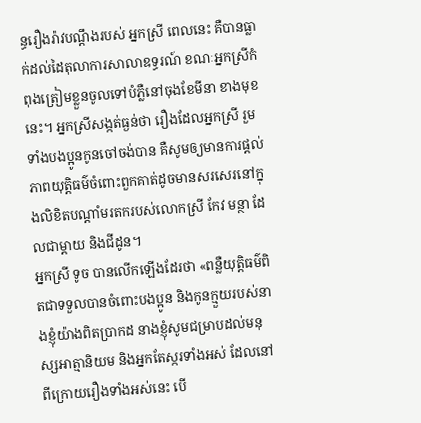ន្ធរឿងរ៉ាវបណ្តឹងរបស់ អ្នកស្រី ពេលនេះ គឺបានធ្លាក់ដល់ដៃតុលាការសាលាឧទ្ធរណ៍ ខណៈអ្នកស្រីកំពុងត្រៀមខ្លួនចូលទៅបំភ្លឺនៅចុងខែមីនា ខាងមុខនេះ។ អ្នកស្រីសង្កត់ធ្ងន់ថា រឿងដែលអ្នកស្រី រួមទាំងបងប្អូនកូនចៅចង់បាន គឺសូមឲ្យមានការផ្តល់ភាពយុត្តិធម៌ចំពោះពួកគាត់ដូចមានសរសេរនៅក្នុងលិខិតបណ្តាំមរតករបស់លោកស្រី កែវ មន្ថា ដែលជាម្តាយ និងជីដូន។
អ្នកស្រី ទូច បានលើកឡើងដែរថា «ពន្លឺយុត្តិធម៌ពិតជាទទួលបានចំពោះបងប្អូន និងកូនក្មួយរបស់នាងខ្ញុំយ៉ាងពិតប្រាកដ នាងខ្ញុំសូមជម្រាបដល់មនុស្សអាត្មានិយម និងអ្នកតែស្ករទាំងអស់ ដែលនៅពីក្រោយរឿងទាំងអស់នេះ បើ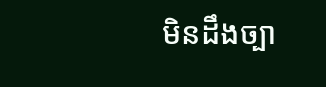មិនដឹងច្បា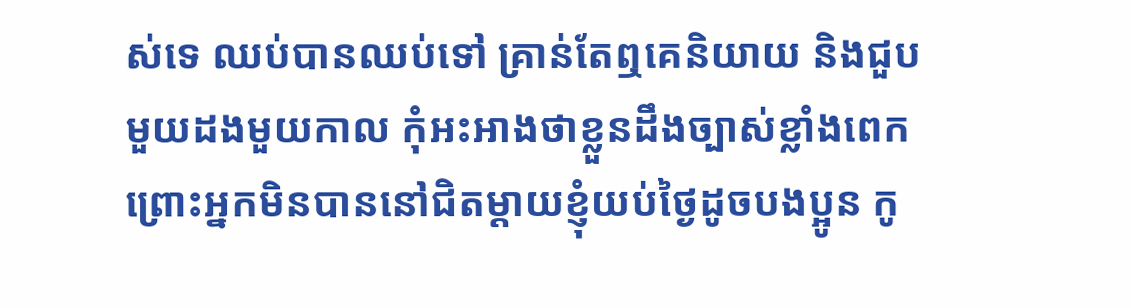ស់ទេ ឈប់បានឈប់ទៅ គ្រាន់តែឮគេនិយាយ និងជួបមួយដងមួយកាល កុំអះអាងថាខ្លួនដឹងច្បាស់ខ្លាំងពេក ព្រោះអ្នកមិនបាននៅជិតម្ដាយខ្ញុំយប់ថ្ងៃដូចបងប្អូន កូ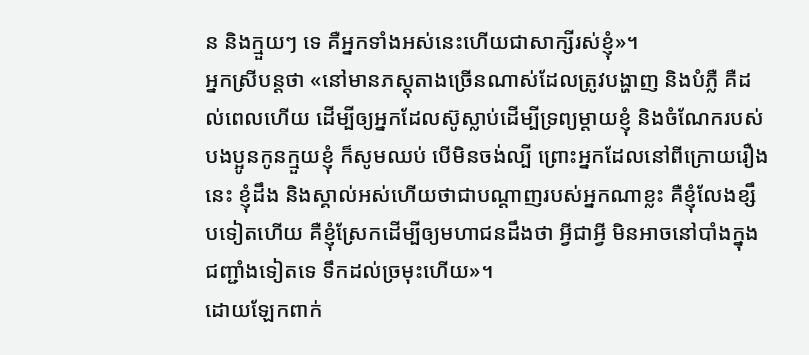ន និងក្មួយៗ ទេ គឺអ្នកទាំងអស់នេះហើយជាសាក្សីរស់ខ្ញុំ»។
អ្នកស្រីបន្តថា «នៅមានភស្តុតាងច្រើនណាស់ដែលត្រូវបង្ហាញ និងបំភ្លឺ គឺដល់ពេលហើយ ដើម្បីឲ្យអ្នកដែលស៊ូស្លាប់ដើម្បីទ្រព្យម្ដាយខ្ញុំ និងចំណែករបស់បងប្អូនកូនក្មួយខ្ញុំ ក៏សូមឈប់ បើមិនចង់ល្បី ព្រោះអ្នកដែលនៅពីក្រោយរឿងនេះ ខ្ញុំដឹង និងស្គាល់អស់ហើយថាជាបណ្ដាញរបស់អ្នកណាខ្លះ គឺខ្ញុំលែងខ្សឹបទៀតហើយ គឺខ្ញុំស្រែកដើម្បីឲ្យមហាជនដឹងថា អ្វីជាអ្វី មិនអាចនៅបាំងក្នុងជញ្ជាំងទៀតទេ ទឹកដល់ច្រមុះហើយ»។
ដោយឡែកពាក់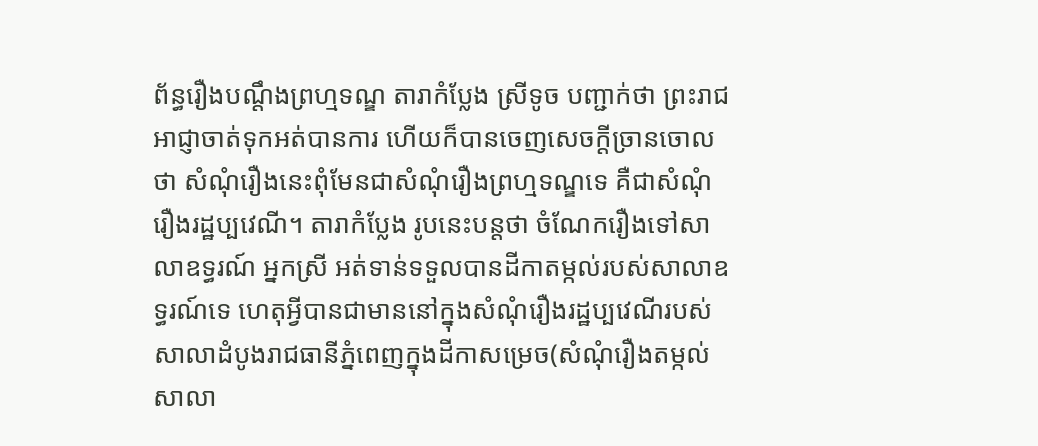ព័ន្ធរឿងបណ្តឹងព្រហ្មទណ្ឌ តារាកំប្លែង ស្រីទូច បញ្ជាក់ថា ព្រះរាជអាជ្ញាចាត់ទុកអត់បានការ ហើយក៏បានចេញសេចក្តីច្រានចោលថា សំណុំរឿងនេះពុំមែនជាសំណុំរឿងព្រហ្មទណ្ឌទេ គឺជាសំណុំរឿងរដ្ឋប្បវេណី។ តារាកំប្លែង រូបនេះបន្តថា ចំណែករឿងទៅសាលាឧទ្ធរណ៍ អ្នកស្រី អត់ទាន់ទទួលបានដីកាតម្កល់របស់សាលាឧទ្ធរណ៍ទេ ហេតុអ្វីបានជាមាននៅក្នុងសំណុំរឿងរដ្ឋប្បវេណីរបស់សាលាដំបូងរាជធានីភ្នំពេញក្នុងដីកាសម្រេច(សំណុំរឿងតម្កល់សាលា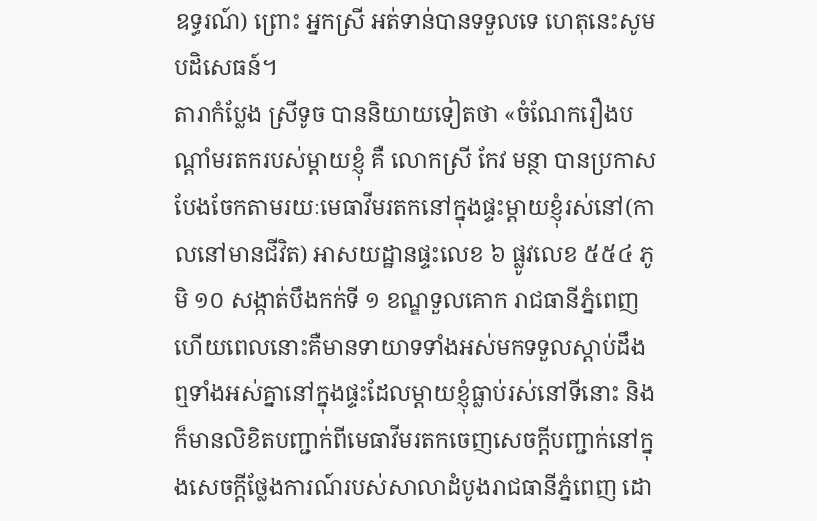ឧទ្ធរណ៍) ព្រោះ អ្នកស្រី អត់ទាន់បានទទួលទេ ហេតុនេះសូមបដិសេធន៍។
តារាកំប្លែង ស្រីទូច បាននិយាយទៀតថា «ចំណែករឿងបណ្តាំមរតករបស់ម្តាយខ្ញុំ គឺ លោកស្រី កែវ មន្ថា បានប្រកាសបែងចែកតាមរយៈមេធាវីមរតកនៅក្នុងផ្ទះម្តាយខ្ញុំរស់នៅ(កាលនៅមានជីវិត) អាសយដ្ឋានផ្ទះលេខ ៦ ផ្លូវលេខ ៥៥៤ ភូមិ ១០ សង្កាត់បឹងកក់ទី ១ ខណ្ឌទួលគោក រាជធានីភ្នំពេញ ហើយពេលនោះគឺមានទាយាទទាំងអស់មកទទួលស្តាប់ដឹងឮទាំងអស់គ្នានៅក្នុងផ្ទះដែលម្តាយខ្ញុំធ្លាប់រស់នៅទីនោះ និងក៏មានលិខិតបញ្ជាក់ពីមេធាវីមរតកចេញសេចក្តីបញ្ជាក់នៅក្នុងសេចក្ដីថ្លែងការណ៍របស់សាលាដំបូងរាជធានីភ្នំពេញ ដោ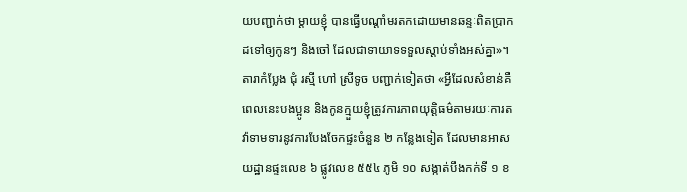យបញ្ជាក់ថា ម្តាយខ្ញុំ បានធ្វើបណ្តាំមរតកដោយមានឆន្ទៈពិតប្រាកដទៅឲ្យកូនៗ និងចៅ ដែលជាទាយាទទទួលស្តាប់ទាំងអស់គ្នា»។
តារាកំប្លែង ជុំ រស្មី ហៅ ស្រីទូច បញ្ជាក់ទៀតថា «អ្វីដែលសំខាន់គឺពេលនេះបងប្អូន និងកូនក្មួយខ្ញុំត្រូវការភាពយុត្តិធម៌តាមរយៈការតវ៉ាទាមទារនូវការបែងចែកផ្ទះចំនួន ២ កន្លែងទៀត ដែលមានអាសយដ្ឋានផ្ទះលេខ ៦ ផ្លូវលេខ ៥៥៤ ភូមិ ១០ សង្កាត់បឹងកក់ទី ១ ខ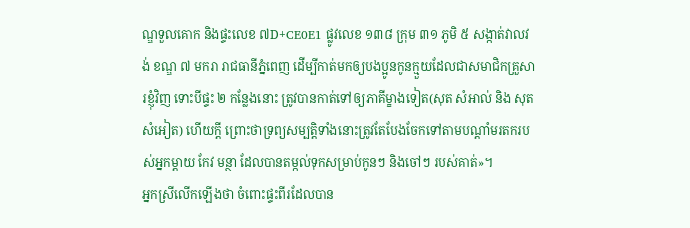ណ្ឌទួលគោក និងផ្ទះលេខ ៧D+CE0E1 ផ្លូវលេខ ១៣៨ ក្រុម ៣១ ភូមិ ៥ សង្កាត់វាលវង់ ខណ្ឌ ៧ មករា រាជធានីភ្នំពេញ ដើម្បីកាត់មកឲ្យបងប្អូនកូនក្មួយដែលជាសមាជិកគ្រួសារខ្ញុំវិញ ទោះបីផ្ទះ ២ កន្លែងនោះ ត្រូវបានកាត់ទៅឲ្យភាគីម្ខាងទៀត(សុត សំអាល់ និង សុត សំអៀត) ហើយក្តី ព្រោះថាទ្រព្យសម្បត្តិទាំងនោះត្រូវតែបែងចែកទៅតាមបណ្តាំមរតករបស់អ្នកម្តាយ កែវ មន្ថា ដែលបានតម្កល់ទុកសម្រាប់កូនៗ និងចៅៗ របស់គាត់»។
អ្នកស្រីលើកឡើងថា ចំពោះផ្ទះពីរដែលបាន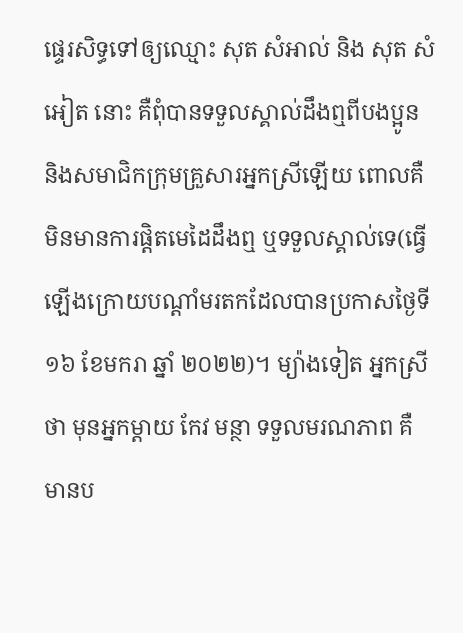ផ្ទេរសិទ្ធទៅឲ្យឈ្មោះ សុត សំអាល់ និង សុត សំអៀត នោះ គឺពុំបានទទួលស្គាល់ដឹងឮពីបងប្អូន និងសមាជិកក្រុមគ្រួសារអ្នកស្រីឡើយ ពោលគឺមិនមានការផ្តិតមេដៃដឹងឮ ឬទទួលស្គាល់ទេ(ធ្វើឡើងក្រោយបណ្តាំមរតកដែលបានប្រកាសថ្ងៃទី ១៦ ខែមករា ឆ្នាំ ២០២២)។ ម្យ៉ាងទៀត អ្នកស្រី ថា មុនអ្នកម្តាយ កែវ មន្ថា ទទួលមរណភាព គឺមានប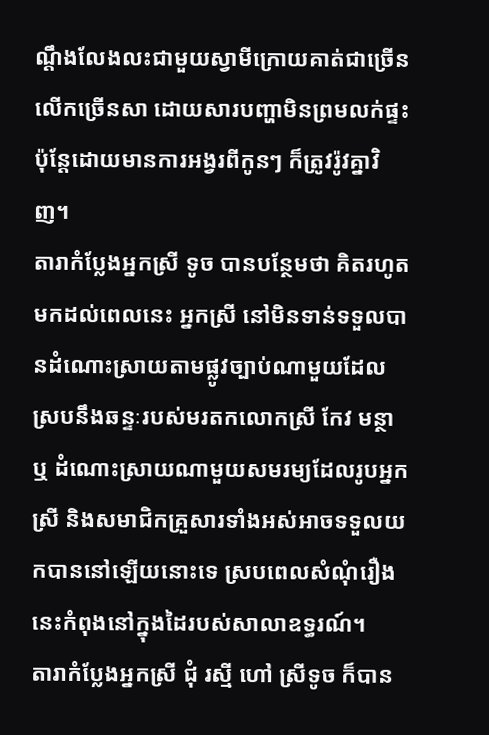ណ្តឹងលែងលះជាមួយស្វាមីក្រោយគាត់ជាច្រើនលើកច្រើនសា ដោយសារបញ្ហាមិនព្រមលក់ផ្ទះ ប៉ុន្តែដោយមានការអង្វរពីកូនៗ ក៏ត្រូវរ៉ូវគ្នាវិញ។
តារាកំប្លែងអ្នកស្រី ទូច បានបន្ថែមថា គិតរហូតមកដល់ពេលនេះ អ្នកស្រី នៅមិនទាន់ទទួលបានដំណោះស្រាយតាមផ្លូវច្បាប់ណាមួយដែលស្របនឹងឆន្ទៈរបស់មរតកលោកស្រី កែវ មន្ថា ឬ ដំណោះស្រាយណាមួយសមរម្យដែលរូបអ្នកស្រី និងសមាជិកគ្រួសារទាំងអស់អាចទទួលយកបាននៅឡើយនោះទេ ស្របពេលសំណុំរឿងនេះកំពុងនៅក្នុងដៃរបស់សាលាឧទ្ធរណ៍។
តារាកំប្លែងអ្នកស្រី ជុំ រស្មី ហៅ ស្រីទូច ក៏បាន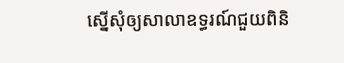ស្នើសុំឲ្យសាលាឧទ្ធរណ៍ជួយពិនិ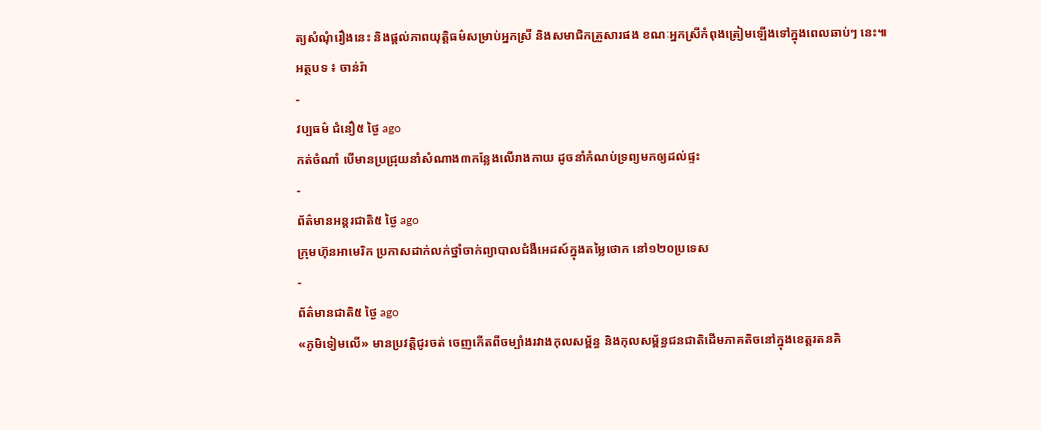ត្យសំណុំរឿងនេះ និងផ្តល់ភាពយុត្តិធម៌សម្រាប់អ្នកស្រី និងសមាជិកគ្រួសារផង ខណៈអ្នកស្រីកំពុងត្រៀមឡើងទៅក្នុងពេលឆាប់ៗ នេះ៕
អត្ថបទ ៖ ចាន់រ៉ា
-
វប្បធម៌ ជំនឿ៥ ថ្ងៃ ago
កត់ចំណាំ បើមានប្រជ្រុយនាំសំណាង៣កន្លែងលើរាងកាយ ដូចនាំកំណប់ទ្រព្យមកឲ្យដល់ផ្ទះ
-
ព័ត៌មានអន្ដរជាតិ៥ ថ្ងៃ ago
ក្រុមហ៊ុនអាមេរិក ប្រកាសដាក់លក់ថ្នាំចាក់ព្យាបាលជំងឺអេដស៍ក្នុងតម្លៃថោក នៅ១២០ប្រទេស
-
ព័ត៌មានជាតិ៥ ថ្ងៃ ago
«ភូមិទៀមលើ» មានប្រវត្តិជូរចត់ ចេញកើតពីចម្បាំងរវាងកុលសម្ព័ន្ធ និងកុលសម្ព័ន្ធជនជាតិដើមភាគតិចនៅក្នុងខេត្តរតនគិ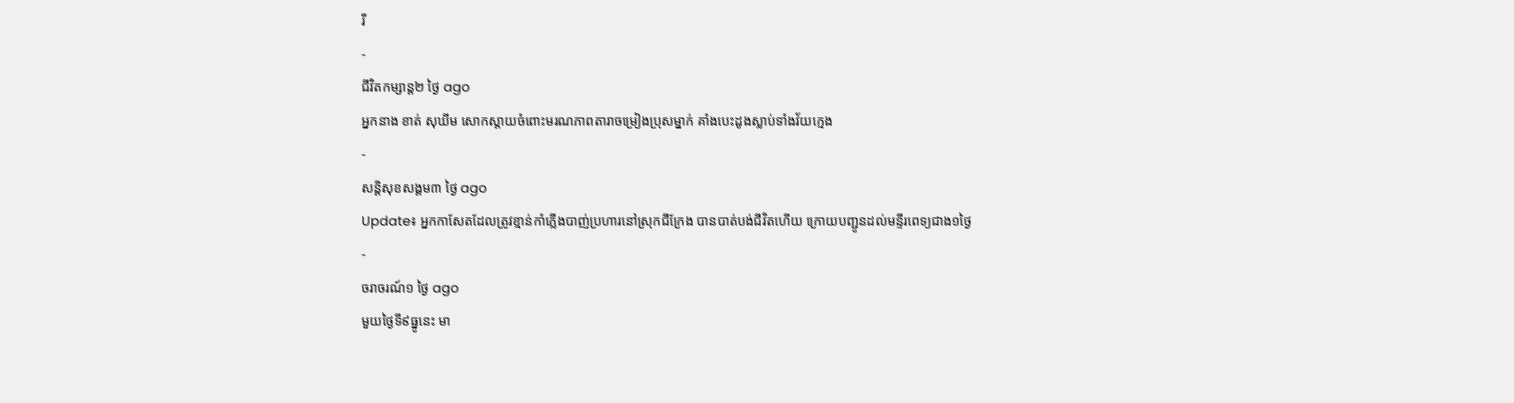រី
-
ជីវិតកម្សាន្ដ២ ថ្ងៃ ago
អ្នកនាង ខាត់ សុឃីម សោកស្តាយចំពោះមរណភាពតារាចម្រៀងប្រុសម្នាក់ គាំងបេះដូងស្លាប់ទាំងវ័យក្មេង
-
សន្តិសុខសង្គម៣ ថ្ងៃ ago
Update៖ អ្នកកាសែតដែលត្រូវខ្មាន់កាំភ្លើងបាញ់ប្រហារនៅស្រុកជីក្រែង បានបាត់បង់ជីវិតហើយ ក្រោយបញ្ជូនដល់មន្ទីរពេទ្យជាង១ថ្ងៃ
-
ចរាចរណ៍១ ថ្ងៃ ago
មួយថ្ងៃទី៩ធ្នូនេះ មា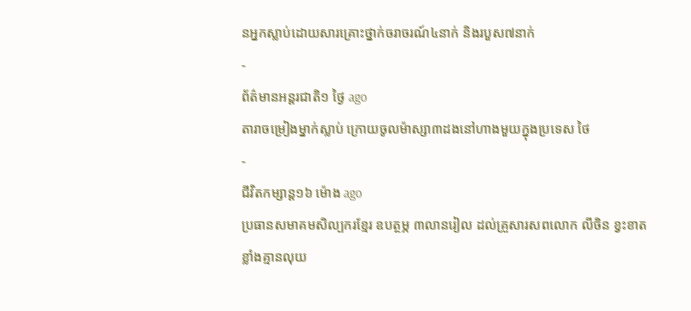នអ្នកស្លាប់ដោយសារគ្រោះថ្នាក់ចរាចរណ៍៤នាក់ និងរបួស៧នាក់
-
ព័ត៌មានអន្ដរជាតិ១ ថ្ងៃ ago
តារាចម្រៀងម្នាក់ស្លាប់ ក្រោយចូលម៉ាស្សា៣ដងនៅហាងមួយក្នុងប្រទេស ថៃ
-
ជីវិតកម្សាន្ដ១៦ ម៉ោង ago
ប្រធានសមាគមសិល្បករខ្មែរ ឧបត្ថម្ភ ៣លានរៀល ដល់គ្រួសារសពលោក លីចិន ខ្វះខាតខ្លាំងគ្មានលុយ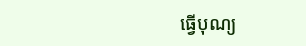ធ្វើបុណ្យ